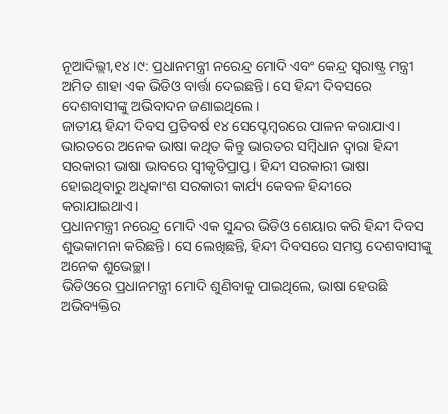ନୂଆଦିଲ୍ଲୀ,୧୪।୯: ପ୍ରଧାନମନ୍ତ୍ରୀ ନରେନ୍ଦ୍ର ମୋଦି ଏବଂ କେନ୍ଦ୍ର ସ୍ବରାଷ୍ଟ୍ର ମନ୍ତ୍ରୀ ଅମିତ ଶାହା ଏକ ଭିଡିଓ ବାର୍ତ୍ତା ଦେଇଛନ୍ତି। ସେ ହିନ୍ଦୀ ଦିବସରେ ଦେଶବାସୀଙ୍କୁ ଅଭିବାଦନ ଜଣାଇଥିଲେ।
ଜାତୀୟ ହିନ୍ଦୀ ଦିବସ ପ୍ରତିବର୍ଷ ୧୪ ସେପ୍ଟେମ୍ବରରେ ପାଳନ କରାଯାଏ। ଭାରତରେ ଅନେକ ଭାଷା କଥିତ କିନ୍ତୁ ଭାରତର ସମ୍ବିଧାନ ଦ୍ୱାରା ହିନ୍ଦୀ ସରକାରୀ ଭାଷା ଭାବରେ ସ୍ବୀକୃତିପ୍ରାପ୍ତ। ହିନ୍ଦୀ ସରକାରୀ ଭାଷା ହୋଇଥିବାରୁ ଅଧିକାଂଶ ସରକାରୀ କାର୍ଯ୍ୟ କେବଳ ହିନ୍ଦୀରେ କରାଯାଇଥାଏ।
ପ୍ରଧାନମନ୍ତ୍ରୀ ନରେନ୍ଦ୍ର ମୋଦି ଏକ ସୁନ୍ଦର ଭିଡିଓ ଶେୟାର କରି ହିନ୍ଦୀ ଦିବସ ଶୁଭକାମନା କରିଛନ୍ତି। ସେ ଲେଖିଛନ୍ତି, ହିନ୍ଦୀ ଦିବସରେ ସମସ୍ତ ଦେଶବାସୀଙ୍କୁ ଅନେକ ଶୁଭେଚ୍ଛା।
ଭିଡିଓରେ ପ୍ରଧାନମନ୍ତ୍ରୀ ମୋଦି ଶୁଣିବାକୁ ପାଇଥିଲେ, ଭାଷା ହେଉଛି ଅଭିବ୍ୟକ୍ତିର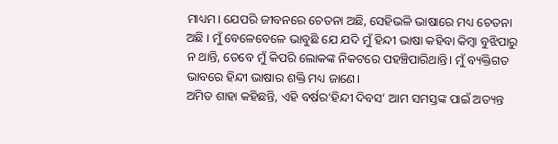ମାଧ୍ୟମ। ଯେପରି ଜୀବନରେ ଚେତନା ଅଛି, ସେହିଭଳି ଭାଷାରେ ମଧ୍ୟ ଚେତନା ଅଛି । ମୁଁ ବେଳେବେଳେ ଭାବୁଛି ଯେ ଯଦି ମୁଁ ହିନ୍ଦୀ ଭାଷା କହିବା କିମ୍ବା ବୁଝିପାରୁ ନ ଥାନ୍ତି, ତେବେ ମୁଁ କିପରି ଲୋକଙ୍କ ନିକଟରେ ପହଞ୍ଚିପାରିଥାନ୍ତି। ମୁଁ ବ୍ୟକ୍ତିଗତ ଭାବରେ ହିନ୍ଦୀ ଭାଷାର ଶକ୍ତି ମଧ୍ୟ ଜାଣେ।
ଅମିତ ଶାହା କହିଛନ୍ତି, ଏହି ବର୍ଷର‘ହିନ୍ଦୀ ଦିବସ’ ଆମ ସମସ୍ତଙ୍କ ପାଇଁ ଅତ୍ୟନ୍ତ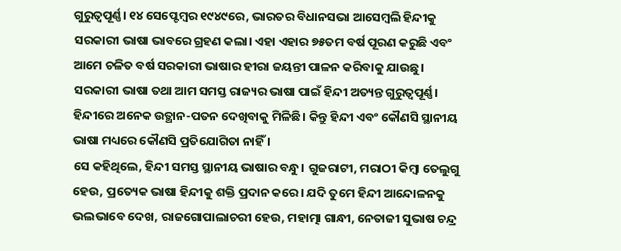ଗୁରୁତ୍ୱପୂର୍ଣ୍ଣ। ୧୪ ସେପ୍ଟେମ୍ବର ୧୯୪୯ରେ, ଭାରତର ବିଧାନସଭା ଆସେମ୍ବଲି ହିନ୍ଦୀକୁ ସରକାରୀ ଭାଷା ଭାବରେ ଗ୍ରହଣ କଲା। ଏହା ଏହାର ୭୫ତମ ବର୍ଷ ପୂରଣ କରୁଛି ଏବଂ ଆମେ ଚଳିତ ବର୍ଷ ସରକାରୀ ଭାଷାର ହୀରା ଜୟନ୍ତୀ ପାଳନ କରିବାକୁ ଯାଉଛୁ। ସରକାରୀ ଭାଷା ତଥା ଆମ ସମସ୍ତ ରାଜ୍ୟର ଭାଷା ପାଇଁ ହିନ୍ଦୀ ଅତ୍ୟନ୍ତ ଗୁରୁତ୍ୱପୂର୍ଣ୍ଣ। ହିନ୍ଦୀରେ ଅନେକ ଉତ୍ଥାନ-ପତନ ଦେଖିବାକୁ ମିଳିଛି। କିନ୍ତୁ ହିନ୍ଦୀ ଏବଂ କୌଣସି ସ୍ଥାନୀୟ ଭାଷା ମଧ୍ୟରେ କୌଣସି ପ୍ରତିଯୋଗିତା ନାହିଁ ।
ସେ କହିଥିଲେ, ହିନ୍ଦୀ ସମସ୍ତ ସ୍ଥାନୀୟ ଭାଷାର ବନ୍ଧୁ। ଗୁଜରାଟୀ, ମରାଠୀ କିମ୍ବା ତେଲୁଗୁ ହେଉ, ପ୍ରତ୍ୟେକ ଭାଷା ହିନ୍ଦୀକୁ ଶକ୍ତି ପ୍ରଦାନ କରେ। ଯଦି ତୁମେ ହିନ୍ଦୀ ଆନ୍ଦୋଳନକୁ ଭଲଭାବେ ଦେଖ, ରାଜଗୋପାଲାଚରୀ ହେଉ, ମହାତ୍ମା ଗାନ୍ଧୀ, ନେତାଜୀ ସୁଭାଷ ଚନ୍ଦ୍ର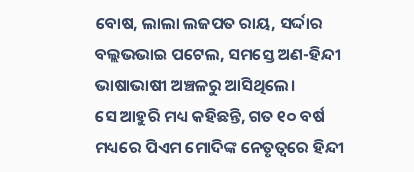ବୋଷ, ଲାଲା ଲଜପତ ରାୟ, ସର୍ଦ୍ଦାର ବଲ୍ଲଭଭାଇ ପଟେଲ, ସମସ୍ତେ ଅଣ-ହିନ୍ଦୀ ଭାଷାଭାଷୀ ଅଞ୍ଚଳରୁ ଆସିଥିଲେ।
ସେ ଆହୁରି ମଧ୍ୟ କହିଛନ୍ତି, ଗତ ୧୦ ବର୍ଷ ମଧ୍ୟରେ ପିଏମ ମୋଦିଙ୍କ ନେତୃତ୍ୱରେ ହିନ୍ଦୀ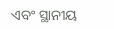ଏବଂ ସ୍ଥାନୀୟ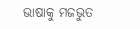ଭାଷାକୁ ମଜଭୁତ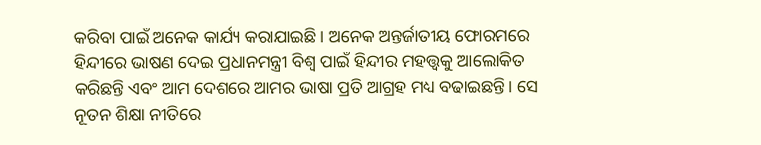କରିବା ପାଇଁ ଅନେକ କାର୍ଯ୍ୟ କରାଯାଇଛି। ଅନେକ ଅନ୍ତର୍ଜାତୀୟ ଫୋରମରେ ହିନ୍ଦୀରେ ଭାଷଣ ଦେଇ ପ୍ରଧାନମନ୍ତ୍ରୀ ବିଶ୍ୱ ପାଇଁ ହିନ୍ଦୀର ମହତ୍ତ୍ୱକୁ ଆଲୋକିତ କରିଛନ୍ତି ଏବଂ ଆମ ଦେଶରେ ଆମର ଭାଷା ପ୍ରତି ଆଗ୍ରହ ମଧ୍ୟ ବଢାଇଛନ୍ତି। ସେ ନୂତନ ଶିକ୍ଷା ନୀତିରେ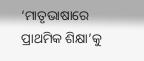‘ମାତୃଭାଷାରେ ପ୍ରାଥମିକ ଶିକ୍ଷା’କୁ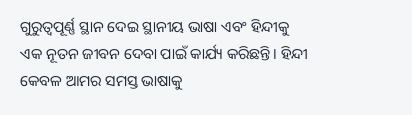ଗୁରୁତ୍ୱପୂର୍ଣ୍ଣ ସ୍ଥାନ ଦେଇ ସ୍ଥାନୀୟ ଭାଷା ଏବଂ ହିନ୍ଦୀକୁ ଏକ ନୂତନ ଜୀବନ ଦେବା ପାଇଁ କାର୍ଯ୍ୟ କରିଛନ୍ତି। ହିନ୍ଦୀ କେବଳ ଆମର ସମସ୍ତ ଭାଷାକୁ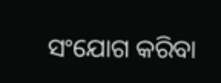ସଂଯୋଗ କରିବା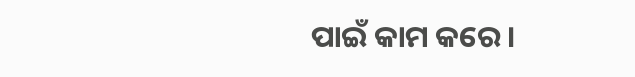ପାଇଁ କାମ କରେ।